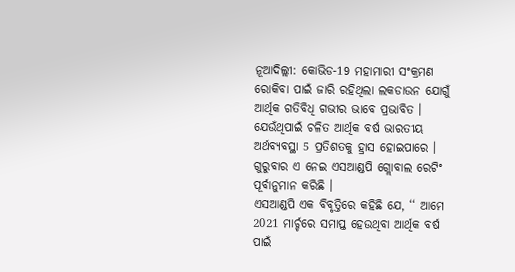ନୂଆଦିଲ୍ଲୀ: କୋଭିଡ-19 ମହାମାରୀ ସଂକ୍ରମଣ ରୋକିବା ପାଇଁ ଜାରି ରହିଥିଲା ଲକଡାଉନ ଯୋଗୁଁ ଆର୍ଥିକ ଗତିବିଧି ଗଭୀର ଭାବେ ପ୍ରଭାବିତ । ଯେଉଁଥିପାଇଁ ଚଳିତ ଆର୍ଥିକ ବର୍ଷ ଭାରତୀୟ ଅର୍ଥବ୍ୟବସ୍ଥା 5 ପ୍ରତିଶତକୁ ହ୍ରାସ ହୋଇପାରେ । ଗୁରୁବାର ଏ ନେଇ ଏସଆଣ୍ଡପି ଗ୍ଲୋବାଲ ରେଟିଂ ପୂର୍ବାନୁମାନ କରିଛି ।
ଏସଆଣ୍ଡପି ଏକ ବିବୃତ୍ତିରେ କହିଛି ଯେ, ‘‘ ଆମେ 2021 ମାର୍ଚ୍ଚରେ ସମାପ୍ତ ହେଉଥିବା ଆର୍ଥିକ ବର୍ଷ ପାଇଁ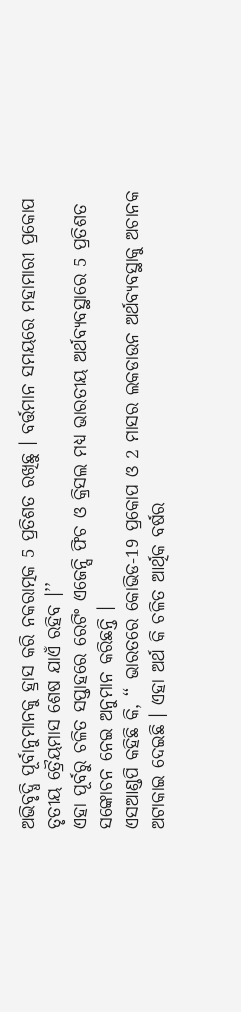ଅଭିବୃଦ୍ଧି ପୂର୍ବାନୁମାନକୁ ହ୍ରାସ କରି ନକରାତ୍ମକ 5 ପ୍ରତିଶତ ରଖିଛୁ । ବର୍ତ୍ତମାନ ସମୟରେ ମହାମାରୀ ପ୍ରକୋପ ତୃତୀୟ ତ୍ରୈୟମାସ ଶେଷ ଯାଏଁ ରହିବ ।’’
ଏହା ପୂର୍ବରୁ ଚଳିତ ସପ୍ତାହରେ ରେଟିଂ ଏଜେନ୍ସି ଫିଚ ଓ କ୍ରିସଲ ମଧ୍ୟ ଭାରତୀୟ ଅର୍ଥବ୍ୟବସ୍ଥାରେ 5 ପ୍ରତିଶତ ସଙ୍କୋଚନ ନେଇ ଅନୁମାନ କରିଛନ୍ତି ।
ଏସଆଣ୍ଡପି କହିଛି କି, ‘‘ ଭାରତରେ କୋଭିଡ-19 ପ୍ରକୋପ ଓ 2 ମାସର ଲକଡାଉନ ଅର୍ଥବ୍ୟବସ୍ଥାକୁ ଅଚାନକ ଅଟାକାଇ ଦେଇଛି । ଏହା ଅର୍ଥ କି ଚଳିତ ଆର୍ଥିକ ବର୍ଷର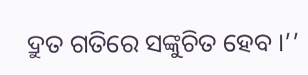ଦ୍ରୁତ ଗତିରେ ସଙ୍କୁଚିତ ହେବ ।’’